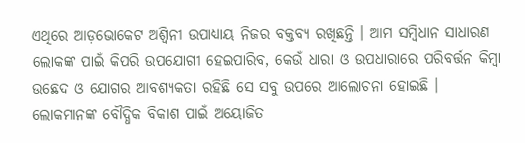ଏଥିରେ ଆଡ଼ଭୋକେଟ ଅଶ୍ବିନୀ ଉପାଧ୍ୟାୟ ନିଜର ବକ୍ତବ୍ୟ ରଖିଛନ୍ତି । ଆମ ସମ୍ବିଧାନ ସାଧାରଣ ଲୋକଙ୍କ ପାଇଁ କିପରି ଉପଯୋଗୀ ହେଇପାରିବ, କେଉଁ ଧାରା ଓ ଉପଧାରାରେ ପରିବର୍ତ୍ତନ କିମ୍ବା ଉଛେଦ ଓ ଯୋଗର ଆବଶ୍ୟକତା ରହିଛି ସେ ସବୁ ଉପରେ ଆଲୋଚନା ହୋଇଛି ।
ଲୋକମାନଙ୍କ ବୌଦ୍ଧିକ ବିକାଶ ପାଇଁ ଅୟୋଜିତ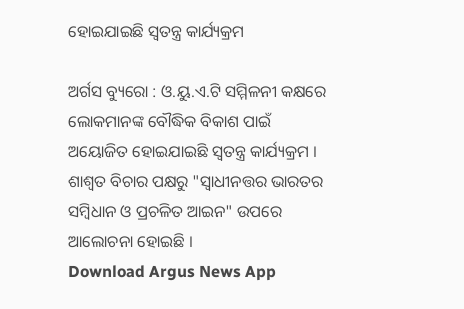ହୋଇଯାଇଛି ସ୍ବତନ୍ତ୍ର କାର୍ଯ୍ୟକ୍ରମ

ଅର୍ଗସ ବ୍ୟୁରୋ : ଓ.ୟୁ.ଏ.ଟି ସମ୍ମିଳନୀ କକ୍ଷରେ ଲୋକମାନଙ୍କ ବୌଦ୍ଧିକ ବିକାଶ ପାଇଁ ଅୟୋଜିତ ହୋଇଯାଇଛି ସ୍ବତନ୍ତ୍ର କାର୍ଯ୍ୟକ୍ରମ । ଶାଶ୍ବତ ବିଚାର ପକ୍ଷରୁ "ସ୍ବାଧୀନତ୍ତର ଭାରତର ସମ୍ବିଧାନ ଓ ପ୍ରଚଳିତ ଆଇନ" ଉପରେ ଆଲୋଚନା ହୋଇଛି ।
Download Argus News App